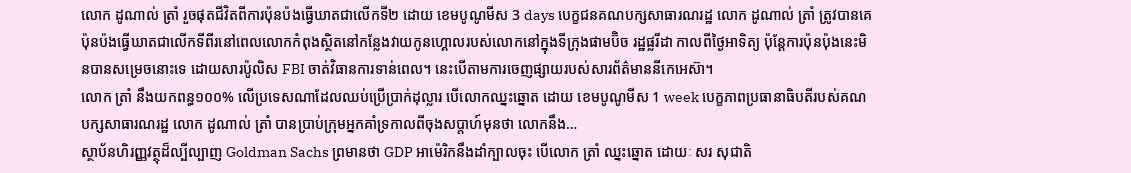លោក ដូណាល់ ត្រាំ រួចផុតជីវិតពីការប៉ុនប៉ងធ្វើឃាតជាលើកទី២ ដោយ ខេមបូណូមីស 3 days បេក្ខជនគណបក្សសាធារណរដ្ឋ លោក ដូណាល់ ត្រាំ ត្រូវបានគេប៉ុនប៉ងធ្វើឃាតជាលើកទីពីរនៅពេលលោកកំពុងស្ថិតនៅកន្លែងវាយកូនហ្គោលរបស់លោកនៅក្នុងទីក្រុងផាមប៊ិច រដ្ឋផ្លរីដា កាលពីថ្ងៃអាទិត្យ ប៉ុន្តែការប៉ុនប៉ុងនេះមិនបានសម្រេចនោះទេ ដោយសារប៉ូលិស FBI ចាត់វិធានការទាន់ពេល។ នេះបើតាមការចេញផ្សាយរបស់សារព័ត៌មាននីកេអេស៊ា។
លោក ត្រាំ នឹងយកពន្ធ១០០% លើប្រទេសណាដែលឈប់ប្រើប្រាក់ដុល្លារ បើលោកឈ្នះឆ្នោត ដោយ ខេមបូណូមីស 1 week បេក្ខភាពប្រធានាធិបតីរបស់គណបក្សសាធារណរដ្ឋ លោក ដូណាល់ ត្រាំ បានប្រាប់ក្រុមអ្នកគាំទ្រកាលពីចុងសប្តាហ៍មុនថា លោកនឹង…
ស្ថាប័នហិរញ្ញវត្ថុដ៏ល្បីល្បាញ Goldman Sachs ព្រមានថា GDP អាម៉េរិកនឹងដាំក្បាលចុះ បើលោក ត្រាំ ឈ្នះឆ្នោត ដោយៈ សរ សុជាតិ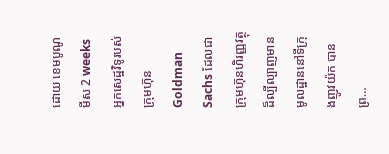ដោយ ខេមបូណូមីស 2 weeks អ្នកសេដ្ឋវិទូរបស់ក្រុមហ៊ុន Goldman Sachs ដែលជាក្រុមហ៊ុនហិរញ្ញវត្ថុដ៏ល្បីល្បាញមានមូលដ្ឋាននៅទីក្រុងញូវយ៉ក បានព្រ…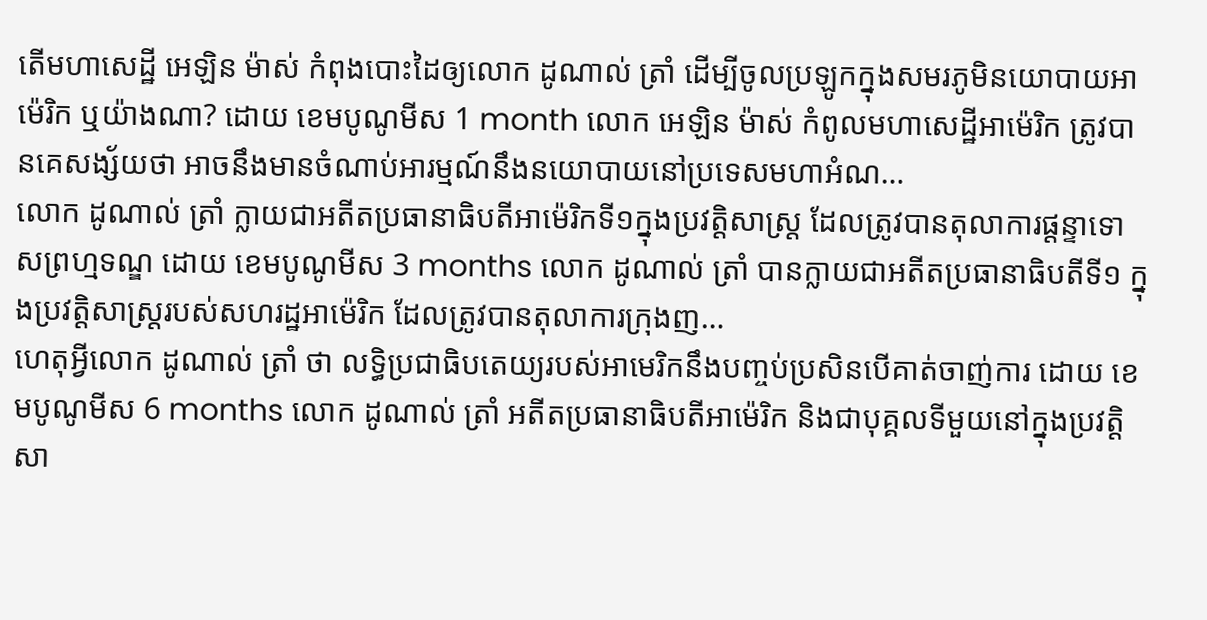តើមហាសេដ្ឋី អេឡិន ម៉ាស់ កំពុងបោះដៃឲ្យលោក ដូណាល់ ត្រាំ ដើម្បីចូលប្រឡូកក្នុងសមរភូមិនយោបាយអាម៉េរិក ឬយ៉ាងណា? ដោយ ខេមបូណូមីស 1 month លោក អេឡិន ម៉ាស់ កំពូលមហាសេដ្ឋីអាម៉េរិក ត្រូវបានគេសង្ស័យថា អាចនឹងមានចំណាប់អារម្មណ៍នឹងនយោបាយនៅប្រទេសមហាអំណ…
លោក ដូណាល់ ត្រាំ ក្លាយជាអតីតប្រធានាធិបតីអាម៉េរិកទី១ក្នុងប្រវត្តិសាស្ត្រ ដែលត្រូវបានតុលាការផ្តន្ទាទោសព្រហ្មទណ្ឌ ដោយ ខេមបូណូមីស 3 months លោក ដូណាល់ ត្រាំ បានក្លាយជាអតីតប្រធានាធិបតីទី១ ក្នុងប្រវត្តិសាស្ត្ររបស់សហរដ្ឋអាម៉េរិក ដែលត្រូវបានតុលាការក្រុងញ…
ហេតុអ្វីលោក ដូណាល់ ត្រាំ ថា លទ្ធិប្រជាធិបតេយ្យរបស់អាមេរិកនឹងបញ្ចប់ប្រសិនបើគាត់ចាញ់ការ ដោយ ខេមបូណូមីស 6 months លោក ដូណាល់ ត្រាំ អតីតប្រធានាធិបតីអាម៉េរិក និងជាបុគ្គលទីមួយនៅក្នុងប្រវត្តិសា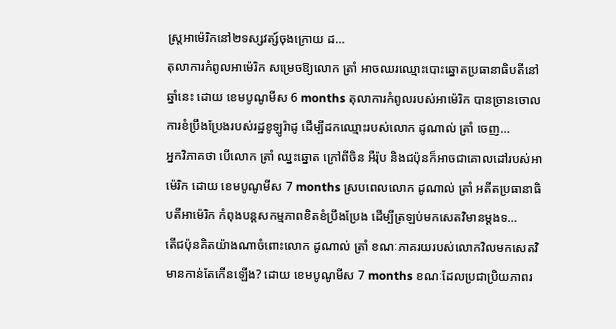ស្រ្តអាម៉េរិកនៅ២ទស្សវត្ស៍ចុងក្រោយ ដ…
តុលាការកំពូលអាម៉េរិក សម្រេចឱ្យលោក ត្រាំ អាចឈរឈ្មោះបោះឆ្នោតប្រធានាធិបតីនៅឆ្នាំនេះ ដោយ ខេមបូណូមីស 6 months តុលាការកំពូលរបស់អាម៉េរិក បានច្រានចោលការខំប្រឹងប្រែងរបស់រដ្ឋខូឡូរ៉ាដូ ដើម្បីដកឈ្មោះរបស់លោក ដូណាល់ ត្រាំ ចេញ…
អ្នកវិភាគថា បើលោក ត្រាំ ឈ្នះឆ្នោត ក្រៅពីចិន អឺរ៉ុប និងជប៉ុនក៏អាចជាគោលដៅរបស់អាម៉េរិក ដោយ ខេមបូណូមីស 7 months ស្របពេលលោក ដូណាល់ ត្រាំ អតីតប្រធានាធិបតីអាម៉េរិក កំពុងបន្តសកម្មភាពខិតខំប្រឹងប្រែង ដើម្បីត្រឡប់មកសេតវិមានម្តងទ…
តើជប៉ុនគិតយ៉ាងណាចំពោះលោក ដូណាល់ ត្រាំ ខណៈភាគរយរបស់លោកវិលមកសេតវិមានកាន់តែកើនឡើង? ដោយ ខេមបូណូមីស 7 months ខណៈដែលប្រជាប្រិយភាពរ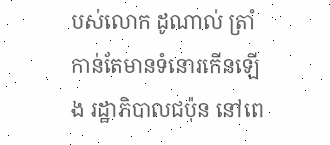បស់លោក ដូណាល់ ត្រាំ កាន់តែមានទំនោរកើនឡើង រដ្ឋាភិបាលជប៉ុន នៅពេ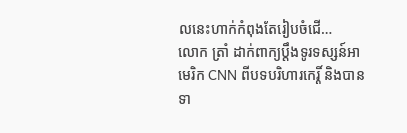លនេះហាក់កំពុងតែរៀបចំជើ…
លោក ត្រាំ ដាក់ពាក្យប្តឹងទូរទស្សន៍អាមេរិក CNN ពីបទបរិហារកេរ្តិ៍ និងបានទា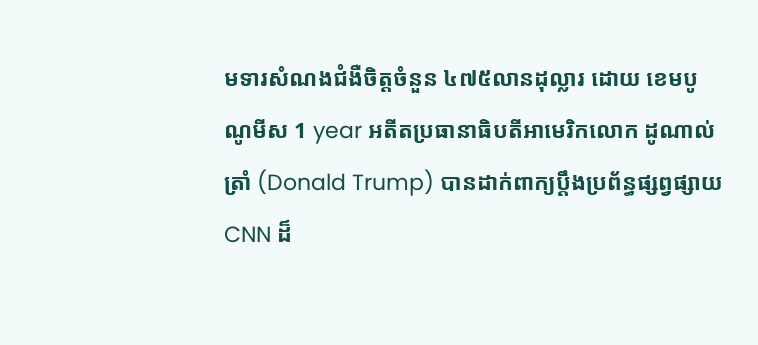មទារសំណងជំងឺចិត្តចំនួន ៤៧៥លានដុល្លារ ដោយ ខេមបូណូមីស 1 year អតីតប្រធានាធិបតីអាមេរិកលោក ដូណាល់ ត្រាំ (Donald Trump) បានដាក់ពាក្យប្តឹងប្រព័ន្ធផ្សព្វផ្សាយ CNN ដ៏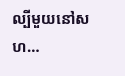ល្បីមួយនៅសហ…